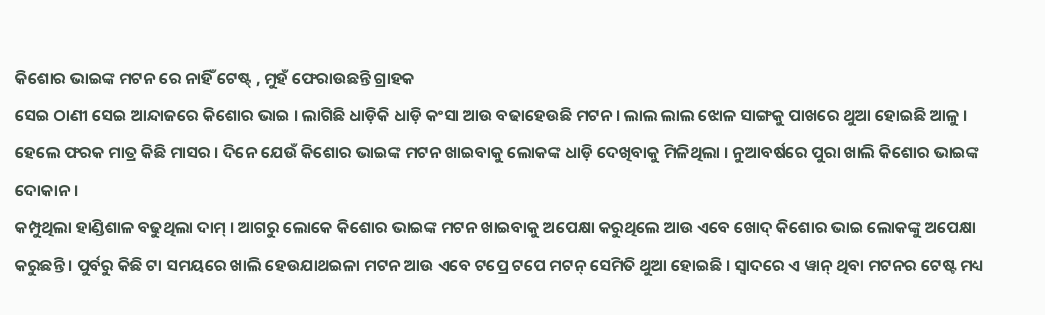କିଶୋର ଭାଇଙ୍କ ମଟନ ରେ ନାହିଁ ଟେଷ୍ଟ୍ , ମୁହଁ ଫେରାଉଛନ୍ତି ଗ୍ରାହକ
ସେଇ ଠାଣୀ ସେଇ ଆନ୍ଦାଜରେ କିଶୋର ଭାଇ । ଲାଗିଛି ଧାଡ଼ିକି ଧାଡ଼ି କଂସା ଆଉ ବଢାହେଉଛି ମଟନ । ଲାଲ ଲାଲ ଝୋଳ ସାଙ୍ଗକୁ ପାଖରେ ଥୁଆ ହୋଇଛି ଆଳୁ । ହେଲେ ଫରକ ମାତ୍ର କିଛି ମାସର । ଦିନେ ଯେଉଁ କିଶୋର ଭାଇଙ୍କ ମଟନ ଖାଇବାକୁ ଲୋକଙ୍କ ଧାଡ଼ି ଦେଖିବାକୁ ମିଳିଥିଲା । ନୁଆବର୍ଷରେ ପୁରା ଖାଲି କିଶୋର ଭାଇଙ୍କ ଦୋକାନ ।
କମ୍ପୁଥିଲା ହାଣ୍ଡିଶାଳ ବଢୁଥିଲା ଦାମ୍ । ଆଗରୁ ଲୋକେ କିଶୋର ଭାଇଙ୍କ ମଟନ ଖାଇବାକୁ ଅପେକ୍ଷା କରୁଥିଲେ ଆଉ ଏବେ ଖୋଦ୍ କିଶୋର ଭାଇ ଲୋକଙ୍କୁ ଅପେକ୍ଷା କରୁଛନ୍ତି । ପୁର୍ବରୁ କିଛି ଟା ସମୟରେ ଖାଲି ହେଉଯାଥଇଳା ମଟନ ଆଉ ଏବେ ଟପ୍ରେ ଟପେ ମଟନ୍ ସେମିତି ଥୁଆ ହୋଇଛି । ସ୍ୱାଦରେ ଏ ୱାନ୍ ଥିବା ମଟନର ଟେଷ୍ଟ ମଧ୍ୟ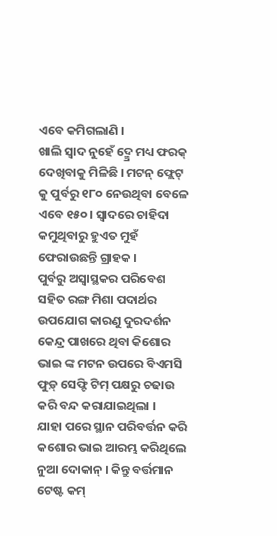ଏବେ କମିଗଲାଣି ।
ଖାଲି ସ୍ୱାଦ ନୁହେଁ ଦ୍ମ୍ରେ ମଧ୍ୟ ଫରକ୍ ଦେଖିବାକୁ ମିଳିଛି । ମଟନ୍ ଫ୍ଲେଟ୍ କୁ ପୁର୍ବରୁ ୧୮୦ ନେଉଥିବା ବେଳେ ଏବେ ୧୫୦ । ସ୍ୱାଦରେ ଚାହିଦା କମୁଥିବାରୁ ହୁଏତ ମୁହଁ ଫେରାଉଛନ୍ତି ଗ୍ରାହକ ।
ପୁର୍ବରୁ ଅସ୍ୱାସ୍ଥକର ପରିବେଶ ସହିତ ରଙ୍ଗ ମିଶା ପଦାର୍ଥର ଉପଯୋଗ କାରଣୁ ଦୁରଦର୍ଶନ କେନ୍ଦ୍ର ପାଖରେ ଥିବା କିଶୋର ଭାଇ ଙ୍କ ମଟନ ଉପରେ ବିଏମସି ଫୁଡ଼୍ ସେଫ୍ଟି ଟିମ୍ ପକ୍ଷରୁ ଚଢାଉ କରି ବନ୍ଦ କରାଯାଇଥିଲା ।
ଯାହା ପରେ ସ୍ଥାନ ପରିବର୍ତ୍ତନ କରି କଶୋର ଭାଇ ଆରମ୍ଭ କରିଥିଲେ ନୁଆ ଦୋକାନ୍ । କିନ୍ତୁ ବର୍ତ୍ତମାନ ଟେଷ୍ଟ କମ୍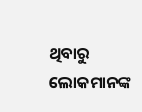ଥିବାରୁ ଲୋକମାନଙ୍କ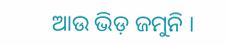ଆଉ ଭିଡ଼ ଜମୁନି ।